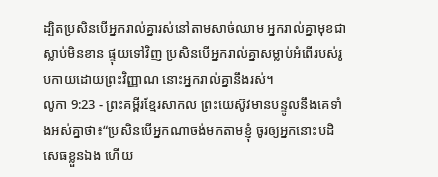ដ្បិតប្រសិនបើអ្នករាល់គ្នារស់នៅតាមសាច់ឈាម អ្នករាល់គ្នាមុខជាស្លាប់មិនខាន ផ្ទុយទៅវិញ ប្រសិនបើអ្នករាល់គ្នាសម្លាប់អំពើរបស់រូបកាយដោយព្រះវិញ្ញាណ នោះអ្នករាល់គ្នានឹងរស់។
លូកា 9:23 - ព្រះគម្ពីរខ្មែរសាកល ព្រះយេស៊ូវមានបន្ទូលនឹងគេទាំងអស់គ្នាថា៖“ប្រសិនបើអ្នកណាចង់មកតាមខ្ញុំ ចូរឲ្យអ្នកនោះបដិសេធខ្លួនឯង ហើយ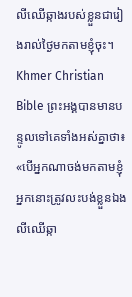លីឈើឆ្កាងរបស់ខ្លួនជារៀងរាល់ថ្ងៃមកតាមខ្ញុំចុះ។ Khmer Christian Bible ព្រះអង្គបានមានបន្ទូលទៅគេទាំងអស់គ្នាថា៖ «បើអ្នកណាចង់មកតាមខ្ញុំ អ្នកនោះត្រូវលះបង់ខ្លួនឯង លីឈើឆ្កា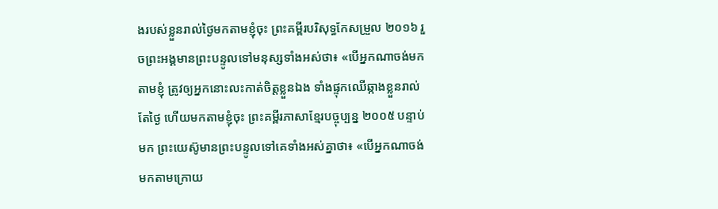ងរបស់ខ្លួនរាល់ថ្ងៃមកតាមខ្ញុំចុះ ព្រះគម្ពីរបរិសុទ្ធកែសម្រួល ២០១៦ រួចព្រះអង្គមានព្រះបន្ទូលទៅមនុស្សទាំងអស់ថា៖ «បើអ្នកណាចង់មកតាមខ្ញុំ ត្រូវឲ្យអ្នកនោះលះកាត់ចិត្តខ្លួនឯង ទាំងផ្ទុកឈើឆ្កាងខ្លួនរាល់តែថ្ងៃ ហើយមកតាមខ្ញុំចុះ ព្រះគម្ពីរភាសាខ្មែរបច្ចុប្បន្ន ២០០៥ បន្ទាប់មក ព្រះយេស៊ូមានព្រះបន្ទូលទៅគេទាំងអស់គ្នាថា៖ «បើអ្នកណាចង់មកតាមក្រោយ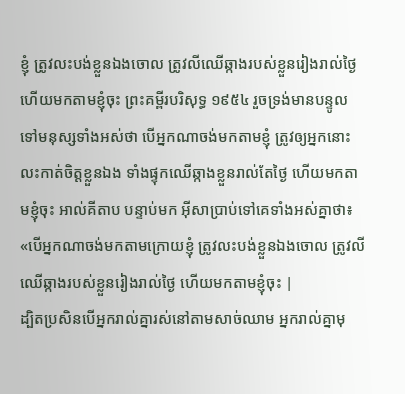ខ្ញុំ ត្រូវលះបង់ខ្លួនឯងចោល ត្រូវលីឈើឆ្កាងរបស់ខ្លួនរៀងរាល់ថ្ងៃ ហើយមកតាមខ្ញុំចុះ ព្រះគម្ពីរបរិសុទ្ធ ១៩៥៤ រួចទ្រង់មានបន្ទូលទៅមនុស្សទាំងអស់ថា បើអ្នកណាចង់មកតាមខ្ញុំ ត្រូវឲ្យអ្នកនោះលះកាត់ចិត្តខ្លួនឯង ទាំងផ្ទុកឈើឆ្កាងខ្លួនរាល់តែថ្ងៃ ហើយមកតាមខ្ញុំចុះ អាល់គីតាប បន្ទាប់មក អ៊ីសាប្រាប់ទៅគេទាំងអស់គ្នាថា៖ «បើអ្នកណាចង់មកតាមក្រោយខ្ញុំ ត្រូវលះបង់ខ្លួនឯងចោល ត្រូវលីឈើឆ្កាងរបស់ខ្លួនរៀងរាល់ថ្ងៃ ហើយមកតាមខ្ញុំចុះ |
ដ្បិតប្រសិនបើអ្នករាល់គ្នារស់នៅតាមសាច់ឈាម អ្នករាល់គ្នាមុ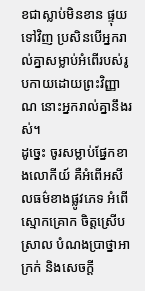ខជាស្លាប់មិនខាន ផ្ទុយទៅវិញ ប្រសិនបើអ្នករាល់គ្នាសម្លាប់អំពើរបស់រូបកាយដោយព្រះវិញ្ញាណ នោះអ្នករាល់គ្នានឹងរស់។
ដូច្នេះ ចូរសម្លាប់ផ្នែកខាងលោកីយ៍ គឺអំពើអសីលធម៌ខាងផ្លូវភេទ អំពើស្មោកគ្រោក ចិត្តស្រើបស្រាល បំណងប្រាថ្នាអាក្រក់ និងសេចក្ដី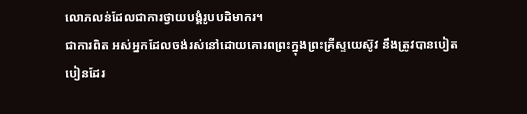លោភលន់ដែលជាការថ្វាយបង្គំរូបបដិមាករ។
ជាការពិត អស់អ្នកដែលចង់រស់នៅដោយគោរពព្រះក្នុងព្រះគ្រីស្ទយេស៊ូវ នឹងត្រូវបានបៀតបៀនដែរ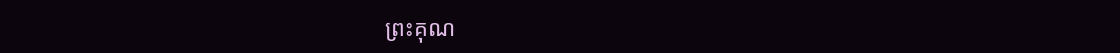ព្រះគុណ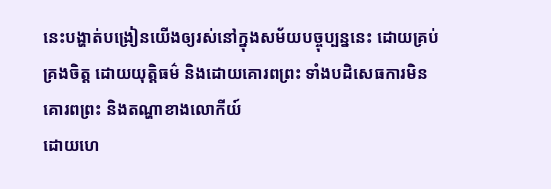នេះបង្ហាត់បង្រៀនយើងឲ្យរស់នៅក្នុងសម័យបច្ចុប្បន្ននេះ ដោយគ្រប់គ្រងចិត្ត ដោយយុត្តិធម៌ និងដោយគោរពព្រះ ទាំងបដិសេធការមិនគោរពព្រះ និងតណ្ហាខាងលោកីយ៍
ដោយហេ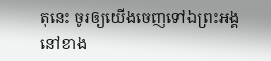តុនេះ ចូរឲ្យយើងចេញទៅឯព្រះអង្គនៅខាង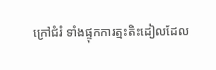ក្រៅជំរំ ទាំងផ្ទុកការត្មះតិះដៀលដែល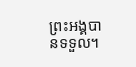ព្រះអង្គបានទទួល។